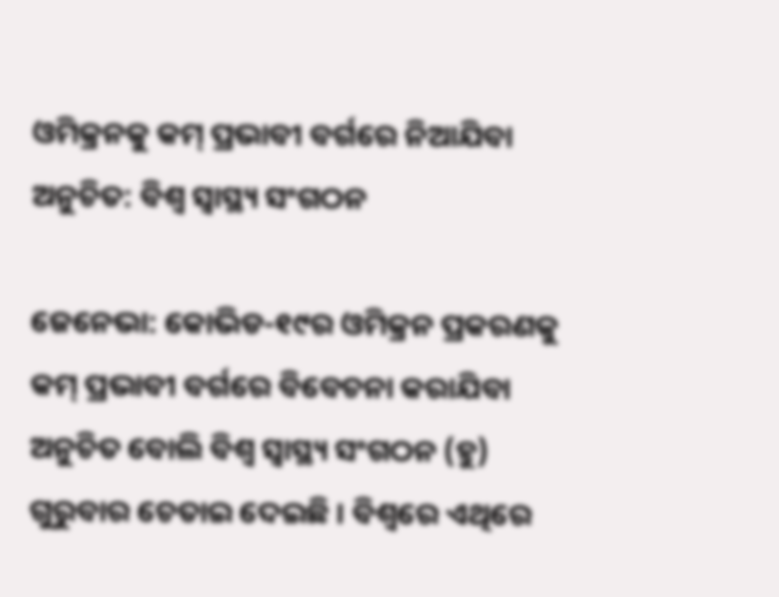ଓମିକ୍ରନକୁ କମ୍‍ ପ୍ରଭାବୀ ବର୍ଗରେ ନିଆଯିବା ଅନୁଚିତ: ବିଶ୍ୱ ସ୍ୱାସ୍ଥ୍ୟ ସଂଗଠନ

ଜେନେଭା: କୋଭିଡ-୧୯ର ଓମିକ୍ରନ ପ୍ରକରଣକୁ କମ୍‍ ପ୍ରଭାବୀ ବର୍ଗରେ ବିବେଚନା କରାଯିବା ଅନୁଚିତ ବୋଲି ବିଶ୍ୱ ସ୍ୱାସ୍ଥ୍ୟ ସଂଗଠନ (ହୁ) ଗୁରୁବାର ଚେତାଇ ଦେଇଛି । ବିଶ୍ୱରେ ଏଥିରେ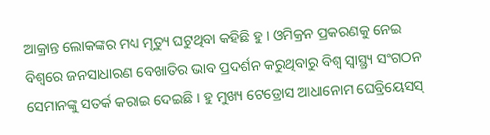ଆକ୍ରାନ୍ତ ଲୋକଙ୍କର ମଧ୍ୟ ମୃତ୍ୟୁ ଘଟୁଥିବା କହିଛି ହୁ । ଓମିକ୍ରନ ପ୍ରକରଣକୁ ନେଇ ବିଶ୍ୱରେ ଜନସାଧାରଣ ବେଖାତିର ଭାବ ପ୍ରଦର୍ଶନ କରୁଥିବାରୁ ବିଶ୍ୱ ସ୍ୱାସ୍ଥ୍ର‌୍ୟ ସଂଗଠନ ସେମାନଙ୍କୁ ସତର୍କ କରାଇ ଦେଇଛି । ହୁ ମୁଖ୍ୟ ଟେଡ୍ରୋସ ଆଧାନୋମ ଘେବ୍ରିୟେସସ୍‍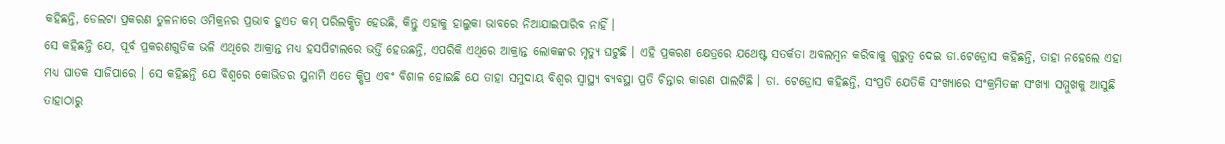କହିଛନ୍ତି, ଡେଲଟା ପ୍ରକରଣ ତୁଳନାରେ ଓମିକ୍ରନର ପ୍ରଭାବ ହୁଏତ କମ୍‍ ପରିଲକ୍ଷିତ ହେଉଛି, କିନ୍ତୁ ଏହାକୁ ହାଲୁକା ଭାବରେ ନିଆଯାଇପାରିବ ନାହିଁ ।
ସେ କହିଛନ୍ତି ଯେ, ପୂର୍ବ ପ୍ରକରଣଗୁଡିକ ଭଳି ଏଥିରେ ଆକ୍ରାନ୍ତ ମଧ୍ୟ ହସପିଟାଲରେ ଭର୍ତ୍ତି ହେଉଛନ୍ତି, ଏପରିକି ଏଥିରେ ଆକ୍ରାନ୍ତ ଲୋକଙ୍କର ମୃତ୍ୟୁ ଘଟୁଛି । ଏହି ପ୍ରକରଣ କ୍ଷେତ୍ରରେ ଯଥେଷ୍ଟ ସତର୍କତା ଅବଲମ୍ବନ କରିବାକୁ ଗୁରୁତ୍ୱ ଦେଇ ଡା.ଟେଡ୍ରୋସ କହିଛନ୍ତି, ତାହା ନହେଲେ ଏହା ମଧ୍ୟ ଘାତକ ସାଜିପାରେ । ସେ କହିଛନ୍ତି ଯେ ବିଶ୍ୱରେ କୋଭିଡର ସୁନାମି ଏତେ କ୍ଷିପ୍ର ଏବଂ ବିଶାଳ ହୋଇଛି ଯେ ତାହା ସମୁଦାୟ ବିଶ୍ୱର ସ୍ୱାସ୍ଥ୍ୟ ବ୍ୟବସ୍ଥା ପ୍ରତି ଚିନ୍ତାର କାରଣ ପାଲଟିଛି । ଡା. ଟେଡ୍ରୋସ କହିଛନ୍ତି, ସଂପ୍ରତି ଯେତିକି ସଂଖ୍ୟାରେ ସଂକ୍ରମିତଙ୍କ ସଂଖ୍ୟା ସମ୍ମୁଖକୁ ଆସୁଛି ତାହାଠାରୁ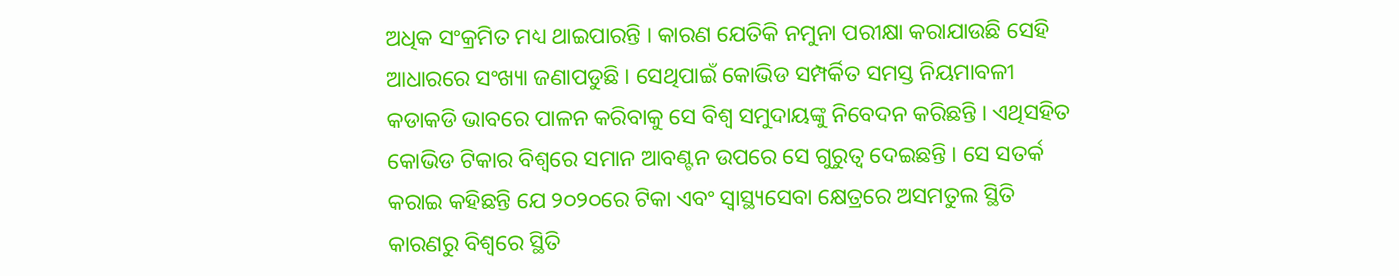ଅଧିକ ସଂକ୍ରମିତ ମଧ୍ୟ ଥାଇପାରନ୍ତି । କାରଣ ଯେତିକି ନମୁନା ପରୀକ୍ଷା କରାଯାଉଛି ସେହି ଆଧାରରେ ସଂଖ୍ୟା ଜଣାପଡୁଛି । ସେଥିପାଇଁ କୋଭିଡ ସମ୍ପର୍କିତ ସମସ୍ତ ନିୟମାବଳୀ କଡାକଡି ଭାବରେ ପାଳନ କରିବାକୁ ସେ ବିଶ୍ୱ ସମୁଦାୟଙ୍କୁ ନିବେଦନ କରିଛନ୍ତି । ଏଥିସହିତ କୋଭିଡ ଟିକାର ବିଶ୍ୱରେ ସମାନ ଆବଣ୍ଟନ ଉପରେ ସେ ଗୁରୁତ୍ୱ ଦେଇଛନ୍ତି । ସେ ସତର୍କ କରାଇ କହିଛନ୍ତି ଯେ ୨୦୨୦ରେ ଟିକା ଏବଂ ସ୍ୱାସ୍ଥ୍ୟସେବା କ୍ଷେତ୍ରରେ ଅସମତୁଲ ସ୍ଥିତି କାରଣରୁ ବିଶ୍ୱରେ ସ୍ଥିତି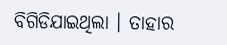ବିଗିଡିଯାଇଥିଲା । ତାହାର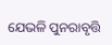ଯେଭଳି ପୁନରାବୃତ୍ତି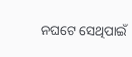ନଘଟେ ସେଥିପାଇଁ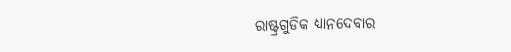ରାଷ୍ଟ୍ରଗୁଡିକ ଧ୍ୟାନଦେବାର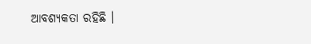ଆବଶ୍ୟକତା ରହିଛି ।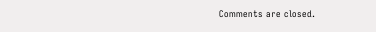Comments are closed.